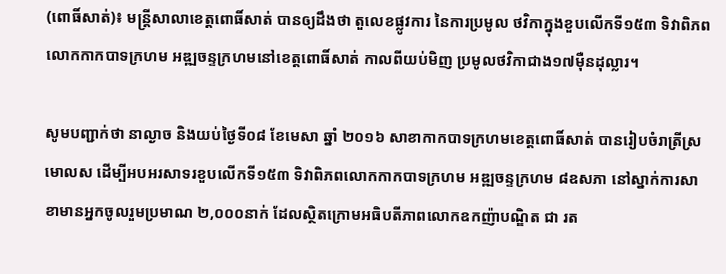(ពោធិ៍សាត់)៖ មន្រ្តីសាលាខេត្តពោធិ៍សាត់ បានឲ្យដឹងថា តួលេខផ្លូវការ នៃការប្រមូល ថវិកាក្នុងខួបលើកទី១៥៣ ទិវាពិភពលោកកាកបាទក្រហម អឌ្ឍចន្ទក្រហមនៅខេត្តពោធិ៍សាត់ កាលពីយប់មិញ ប្រមូលថវិកាជាង១៧ម៉ឺនដុល្លារ។

សូមបញ្ជាក់ថា នាល្ងាច និងយប់ថ្ងៃទី០៨ ខែមេសា ឆ្នាំ ២០១៦ សាខាកាកបាទក្រហមខេត្តពោធិ៍សាត់ បានរៀបចំរាត្រីស្រមោលស ដើម្បីអបអរសាទរខួបលើកទី១៥៣ ទិវាពិភពលោកកាកបាទក្រហម អឌ្ឍចន្ទក្រហម ៨ឧសភា នៅស្នាក់ការសាខាមានអ្នកចូលរួមប្រមាណ ២,០០០នាក់ ដែលស្ថិតក្រោមអធិបតីភាពលោកឧកញ៉ាបណ្ឌិត ជា រត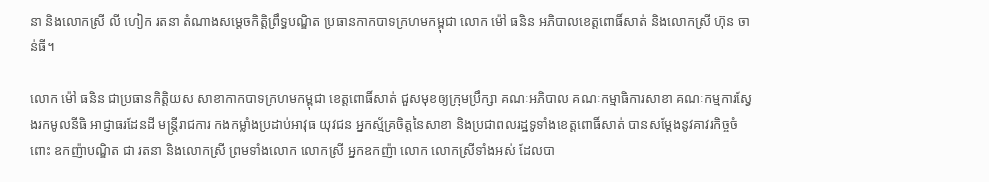នា និងលោកស្រី លី ហៀក រតនា តំណាងសម្តេចកិតិ្តព្រឹទ្ធបណ្ឌិត ប្រធានកាកបាទក្រហមកម្ពុជា លោក ម៉ៅ ធនិន អភិបាលខេត្តពោធិ៍សាត់ និងលោកស្រី ហ៊ុន ចាន់ធី។

លោក ម៉ៅ ធនិន ជាប្រធានកិត្តិយស សាខាកាកបាទក្រហមកម្ពុជា ខេត្តពោធិ៍សាត់ ជួសមុខឲ្យក្រុមប្រឹក្សា គណៈអភិបាល គណៈកម្មាធិការសាខា គណៈកម្មការស្វែងរកមូលនីធិ អាជ្ញាធរដែនដី មន្រ្តីរាជការ កងកម្លាំងប្រដាប់អាវុធ យុវជន អ្នកស្ម័គ្រចិត្តនៃសាខា និងប្រជាពលរដ្ឋទូទាំងខេត្តពោធិ៍សាត់ បានសម្តែងនូវគាវរកិច្ចចំពោះ ឧកញ៉ាបណ្ឌិត ជា រតនា និងលោកស្រី ព្រមទាំងលោក លោកស្រី អ្នកឧកញ៉ា លោក លោកស្រីទាំងអស់ ដែលបា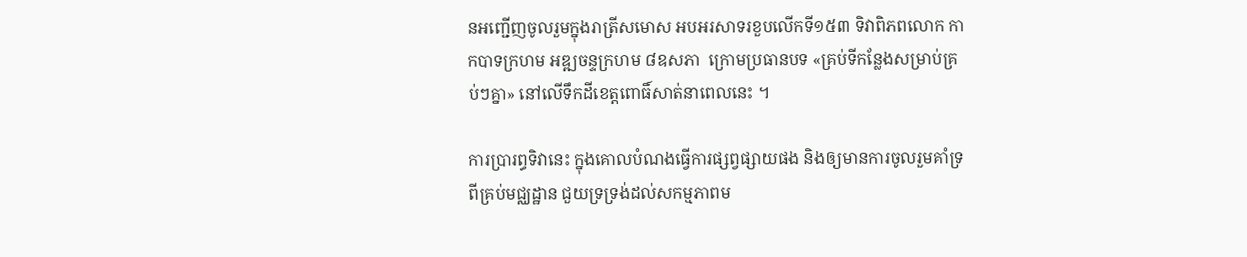នអញ្ជើញចូលរួមក្នុងរាត្រីសមោស អបអរសាទរខួបលើកទី១៥៣ ទិវាពិភពលោក កាកបាទក្រហម អឌ្ឍចន្ទក្រហម ៨ឧសភា  ក្រោមប្រធានបទ «គ្រប់ទីកន្លែងសម្រាប់គ្រប់ៗគ្នា» នៅលើទឹកដីខេត្តពោធិ៍សាត់នាពេលនេះ ។

ការប្រារព្ធទិវានេះ ក្នុងគោលបំណងធ្វើការផ្សព្វផ្សាយផង និងឲ្យមានការចូលរួមគាំទ្រពីគ្រប់មជ្ឈដ្ឋាន ជួយទ្រទ្រង់ដល់សកម្មភាពម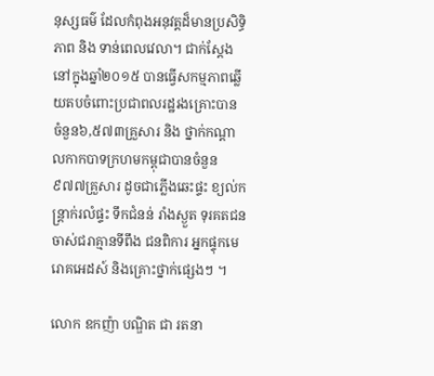នុស្សធម៌ ដែលកំពុងអនុវត្តដ៏មានប្រសិទ្ធិភាព និង ទាន់ពេលវេលា។ ជាក់ស្តែងនៅក្នុងឆ្នាំ២០១៥ បានធ្វើសកម្មភាពឆ្លើយតបចំពោះប្រជាពលរដ្ឋរងគ្រោះបាន ចំនួន៦,៥៧៣គ្រួសារ និង ថ្នាក់កណ្តាលកាកបាទក្រហមកម្ពុជាបានចំនួន៩៧៧គ្រួសារ ដូចជាភ្លើងឆេះផ្ទះ ខ្យល់កន្ត្រាក់រលំផ្ទះ ទឹកជំនន់ រាំងស្ងួត ទុរគតជន ចាស់ជរាគ្មានទីពឹង ជនពិការ អ្នកផ្ទុកមេរោគអេដស៍ និងគ្រោះថ្នាក់ផ្សេងៗ ។

លោក ឧកញ៉ា បណ្ឌិត ជា រតនា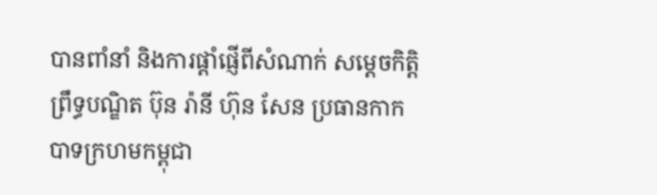បានពាំនាំ និងការផ្តាំផ្ញើពីសំណាក់ សម្តេចកិត្តិព្រឹទ្ធបណ្ឌិត ប៊ុន រ៉ានី ហ៊ុន សែន ប្រធានកាកបាទក្រហមកម្ពុជា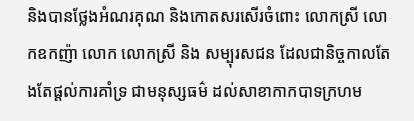និងបានថ្លែងអំណរគុណ និងកោតសរសើរចំពោះ លោកស្រី លោកឧកញ៉ា លោក លោកស្រី និង សម្បុរសជន ដែលជានិច្ចកាលតែងតែផ្តល់ការគាំទ្រ ជាមនុស្សធម៌ ដល់សាខាកាកបាទក្រហម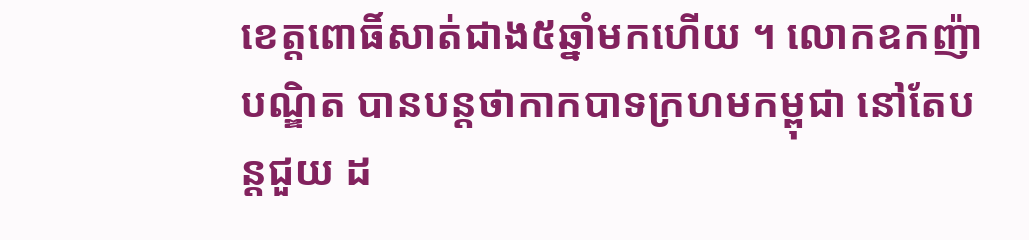ខេត្តពោធិ៍សាត់ជាង៥ឆ្នាំមកហើយ ។ លោកឧកញ៉ា បណ្ឌិត បានបន្តថាកាកបាទក្រហមកម្ពុជា នៅតែបន្តជួយ ដ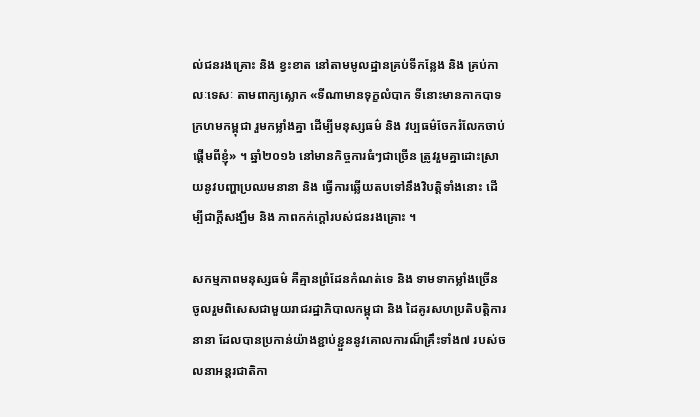ល់ជនរងគ្រោះ និង ខ្វះខាត នៅតាមមូលដ្ឋានគ្រប់ទីកន្លែង និង គ្រប់កាលៈទេសៈ តាមពាក្យស្លោក «ទីណាមានទុក្ខលំបាក ទីនោះមានកាកបាទក្រហមកម្ពុជា រួមកម្លាំងគ្នា ដើម្បីមនុស្សធម៌ និង វប្បធម៌ចែករំលែកចាប់ផ្តើមពីខ្ញុំ» ។ ឆ្នាំ២០១៦ នៅមានកិច្ចការធំៗជាច្រើន ត្រូវរួមគ្នាដោះស្រាយនូវបញ្ហាប្រឈមនានា និង ធ្វើការឆ្លើយតបទៅនឹងវិបត្តិទាំងនោះ ដើម្បីជាក្តីសង្ឃឹម និង ភាពកក់ក្តៅរបស់ជនរងគ្រោះ ។

សកម្មភាពមនុស្សធម៌ គឺគ្មានព្រំដែនកំណត់ទេ និង ទាមទាកម្លាំងច្រើនចូលរួមពិសេសជាមួយរាជរដ្ឋាភិបាលកម្ពុជា និង ដៃគូរសហប្រតិបត្តិការនានា ដែលបានប្រកាន់យ៉ាងខ្ជាប់ខ្ជួននូវគោលការណ៏គ្រឹះទាំង៧ របស់ចលនាអន្តរជាតិកា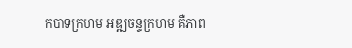កបាទក្រហម អឌ្ឍចន្ទក្រហម គឺភាព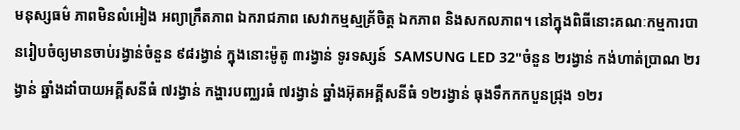មនុស្សធម៌ ភាពមិនលំអៀង អព្យាក្រឹតភាព ឯករាជភាព សេវាកម្មស្មគ័្រចិត្ត ឯកភាព និងសកលភាព។ នៅក្នុងពិធីនោះគណៈកម្មការបានរៀបចំឲ្យមានចាប់រង្វាន់ចំនួន ៩៨រង្វាន់ ក្នុងនោះម៉ូតូ ៣រង្វាន់ ទូរទស្សន៍  SAMSUNG LED 32"ចំនួន ២រង្វាន់ កង់ហាត់ប្រាណ ២រង្វាន់ ឆ្នាំងដាំបាយអគ្គីសនីធំ ៧រង្វាន់ កង្ហារបញ្ឈរធំ ៧រង្វាន់ ឆ្នាំងអ៊ុតអគ្គីសនីធំ ១២រង្វាន់ ធុងទឹកកកបួនជ្រុង ១២រ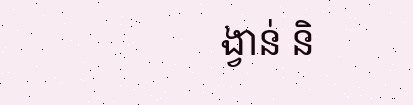ង្វាន់ និ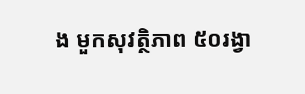ង មួកសុវត្ថិភាព ៥០រង្វា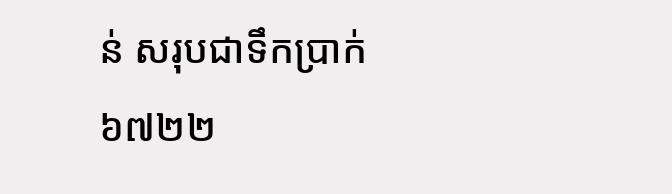ន់ សរុបជាទឹកប្រាក់ ៦៧២២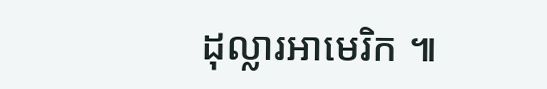ដុល្លារអាមេរិក ៕